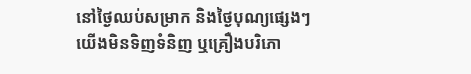នៅថ្ងៃឈប់សម្រាក និងថ្ងៃបុណ្យផ្សេងៗ យើងមិនទិញទំនិញ ឬគ្រឿងបរិភោ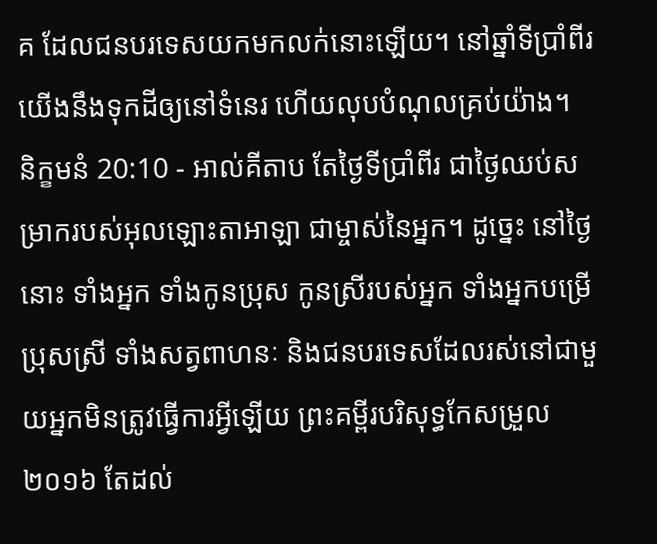គ ដែលជនបរទេសយកមកលក់នោះឡើយ។ នៅឆ្នាំទីប្រាំពីរ យើងនឹងទុកដីឲ្យនៅទំនេរ ហើយលុបបំណុលគ្រប់យ៉ាង។
និក្ខមនំ 20:10 - អាល់គីតាប តែថ្ងៃទីប្រាំពីរ ជាថ្ងៃឈប់សម្រាករបស់អុលឡោះតាអាឡា ជាម្ចាស់នៃអ្នក។ ដូច្នេះ នៅថ្ងៃនោះ ទាំងអ្នក ទាំងកូនប្រុស កូនស្រីរបស់អ្នក ទាំងអ្នកបម្រើប្រុសស្រី ទាំងសត្វពាហនៈ និងជនបរទេសដែលរស់នៅជាមួយអ្នកមិនត្រូវធ្វើការអ្វីឡើយ ព្រះគម្ពីរបរិសុទ្ធកែសម្រួល ២០១៦ តែដល់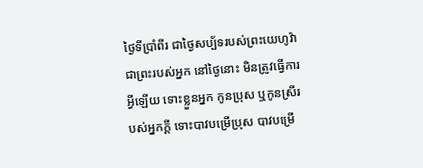ថ្ងៃទីប្រាំពីរ ជាថ្ងៃសប្ប័ទរបស់ព្រះយេហូវ៉ាជាព្រះរបស់អ្នក នៅថ្ងៃនោះ មិនត្រូវធ្វើការអ្វីឡើយ ទោះខ្លួនអ្នក កូនប្រុស ឬកូនស្រីរបស់អ្នកក្តី ទោះបាវបម្រើប្រុស បាវបម្រើ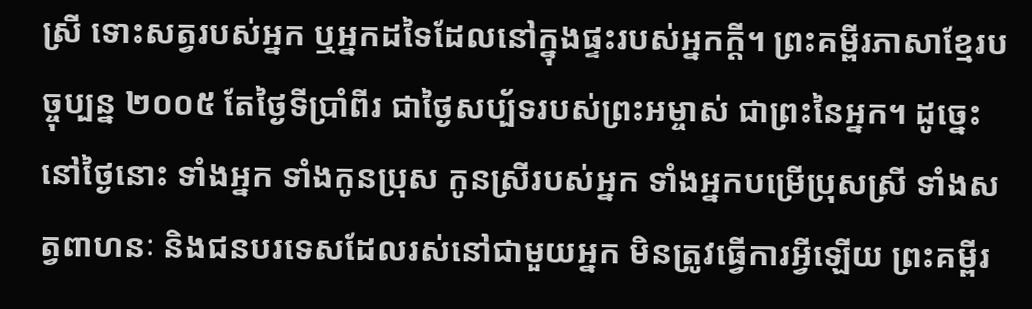ស្រី ទោះសត្វរបស់អ្នក ឬអ្នកដទៃដែលនៅក្នុងផ្ទះរបស់អ្នកក្ដី។ ព្រះគម្ពីរភាសាខ្មែរបច្ចុប្បន្ន ២០០៥ តែថ្ងៃទីប្រាំពីរ ជាថ្ងៃសប្ប័ទរបស់ព្រះអម្ចាស់ ជាព្រះនៃអ្នក។ ដូច្នេះ នៅថ្ងៃនោះ ទាំងអ្នក ទាំងកូនប្រុស កូនស្រីរបស់អ្នក ទាំងអ្នកបម្រើប្រុសស្រី ទាំងសត្វពាហនៈ និងជនបរទេសដែលរស់នៅជាមួយអ្នក មិនត្រូវធ្វើការអ្វីឡើយ ព្រះគម្ពីរ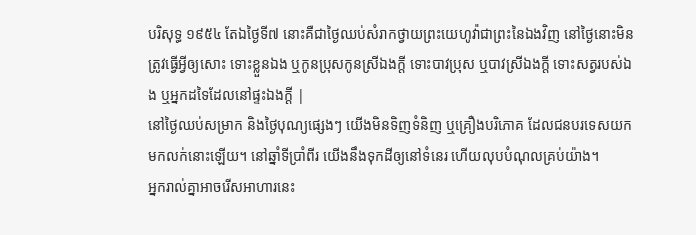បរិសុទ្ធ ១៩៥៤ តែឯថ្ងៃទី៧ នោះគឺជាថ្ងៃឈប់សំរាកថ្វាយព្រះយេហូវ៉ាជាព្រះនៃឯងវិញ នៅថ្ងៃនោះមិនត្រូវធ្វើអ្វីឲ្យសោះ ទោះខ្លួនឯង ឬកូនប្រុសកូនស្រីឯងក្តី ទោះបាវប្រុស ឬបាវស្រីឯងក្តី ទោះសត្វរបស់ឯង ឬអ្នកដទៃដែលនៅផ្ទះឯងក្តី |
នៅថ្ងៃឈប់សម្រាក និងថ្ងៃបុណ្យផ្សេងៗ យើងមិនទិញទំនិញ ឬគ្រឿងបរិភោគ ដែលជនបរទេសយកមកលក់នោះឡើយ។ នៅឆ្នាំទីប្រាំពីរ យើងនឹងទុកដីឲ្យនៅទំនេរ ហើយលុបបំណុលគ្រប់យ៉ាង។
អ្នករាល់គ្នាអាចរើសអាហារនេះ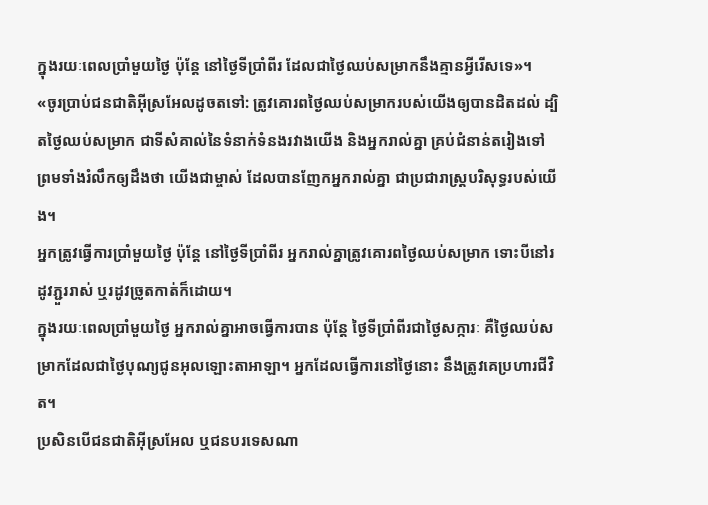ក្នុងរយៈពេលប្រាំមួយថ្ងៃ ប៉ុន្តែ នៅថ្ងៃទីប្រាំពីរ ដែលជាថ្ងៃឈប់សម្រាកនឹងគ្មានអ្វីរើសទេ»។
«ចូរប្រាប់ជនជាតិអ៊ីស្រអែលដូចតទៅ: ត្រូវគោរពថ្ងៃឈប់សម្រាករបស់យើងឲ្យបានដិតដល់ ដ្បិតថ្ងៃឈប់សម្រាក ជាទីសំគាល់នៃទំនាក់ទំនងរវាងយើង និងអ្នករាល់គ្នា គ្រប់ជំនាន់តរៀងទៅ ព្រមទាំងរំលឹកឲ្យដឹងថា យើងជាម្ចាស់ ដែលបានញែកអ្នករាល់គ្នា ជាប្រជារាស្ត្របរិសុទ្ធរបស់យើង។
អ្នកត្រូវធ្វើការប្រាំមួយថ្ងៃ ប៉ុន្តែ នៅថ្ងៃទីប្រាំពីរ អ្នករាល់គ្នាត្រូវគោរពថ្ងៃឈប់សម្រាក ទោះបីនៅរដូវភ្ជួររាស់ ឬរដូវច្រូតកាត់ក៏ដោយ។
ក្នុងរយៈពេលប្រាំមួយថ្ងៃ អ្នករាល់គ្នាអាចធ្វើការបាន ប៉ុន្តែ ថ្ងៃទីប្រាំពីរជាថ្ងៃសក្ការៈ គឺថ្ងៃឈប់សម្រាកដែលជាថ្ងៃបុណ្យជូនអុលឡោះតាអាឡា។ អ្នកដែលធ្វើការនៅថ្ងៃនោះ នឹងត្រូវគេប្រហារជីវិត។
ប្រសិនបើជនជាតិអ៊ីស្រអែល ឬជនបរទេសណា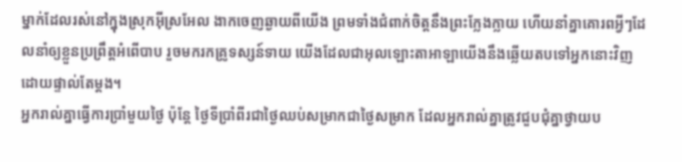ម្នាក់ដែលរស់នៅក្នុងស្រុកអ៊ីស្រអែល ងាកចេញឆ្ងាយពីយើង ព្រមទាំងជំពាក់ចិត្តនឹងព្រះក្លែងក្លាយ ហើយនាំគ្នាគោរពអ្វីៗដែលនាំឲ្យខ្លួនប្រព្រឹត្តអំពើបាប រួចមករកគ្រូទស្សន៍ទាយ យើងដែលជាអុលឡោះតាអាឡាយើងនឹងឆ្លើយតបទៅអ្នកនោះវិញ ដោយផ្ទាល់តែម្ដង។
អ្នករាល់គ្នាធ្វើការប្រាំមួយថ្ងៃ ប៉ុន្តែ ថ្ងៃទីប្រាំពីរជាថ្ងៃឈប់សម្រាកជាថ្ងៃសម្រាក ដែលអ្នករាល់គ្នាត្រូវជួបជុំគ្នាថ្វាយប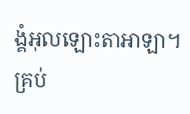ង្គំអុលឡោះតាអាឡា។ គ្រប់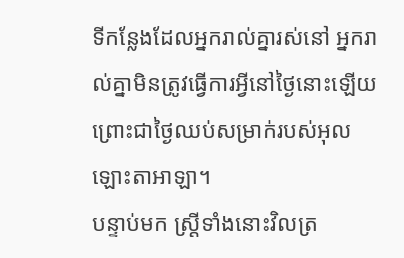ទីកន្លែងដែលអ្នករាល់គ្នារស់នៅ អ្នករាល់គ្នាមិនត្រូវធ្វើការអ្វីនៅថ្ងៃនោះឡើយ ព្រោះជាថ្ងៃឈប់សម្រាក់របស់អុលឡោះតាអាឡា។
បន្ទាប់មក ស្ដ្រីទាំងនោះវិលត្រ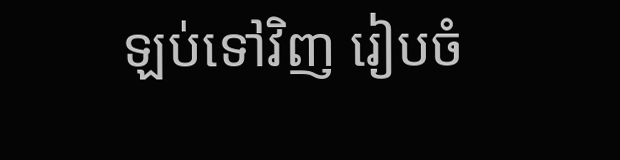ឡប់ទៅវិញ រៀបចំ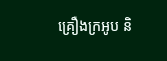គ្រឿងក្រអូប និ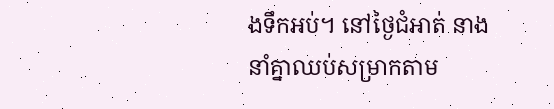ងទឹកអប់។ នៅថ្ងៃជំអាត់ នាងនាំគ្នាឈប់សម្រាកតាម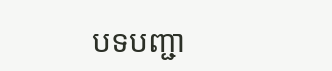បទបញ្ជា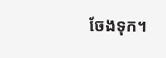ចែងទុក។